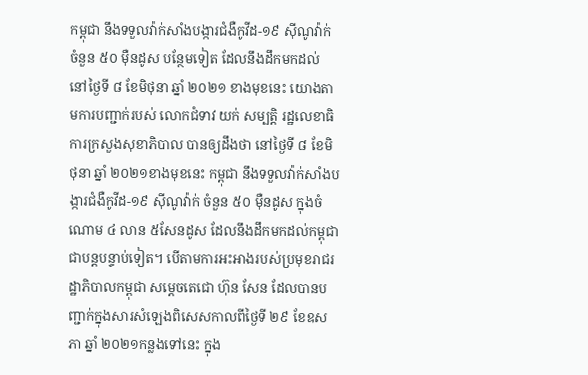កម្ពុជា នឹងទទួលវ៉ាក់សាំងបង្ការជំងឺកូវីដ-១៩ ស៊ីណូវ៉ាក់ ចំនួន ៥០ មុឺនដូស បន្ថែមទៀត ដែលនឹងដឹកមកដល់ នៅថ្ងៃទី ៨ ខែមិថុនា ឆ្នាំ ២០២១ ខាងមុខនេះ យោងតាមការបញ្ជាក់របស់ លោកជំទាវ យក់ សម្បត្តិ រដ្ឋលេខាធិការក្រសួងសុខាភិបាល បានឲ្យដឹងថា នៅថ្ងៃទី ៨ ខែមិថុនា ឆ្នាំ ២០២១ខាងមុខនេះ កម្ពុជា នឹងទទួលវ៉ាក់សាំងបង្ការជំងឺកូវីដ-១៩ សុីណូវ៉ាក់ ចំនួន ៥០ មុឺនដូស ក្នុងចំណោម ៤ លាន ៥សែនដូស ដែលនឹងដឹកមកដល់កម្ពុជាជាបន្តបន្ទាប់ទៀត។ បើតាមការអះអាងរបស់ប្រមុខរាជរដ្ឋាភិបាលកម្ពុជា សម្តេចតេជោ ហ៊ុន សែន ដែលបានបញ្ជាក់ក្នុងសារសំឡេងពិសេសកាលពីថ្ងៃទី ២៩ ខែឧសភា ឆ្នាំ ២០២១កន្លងទៅនេះ ក្នុង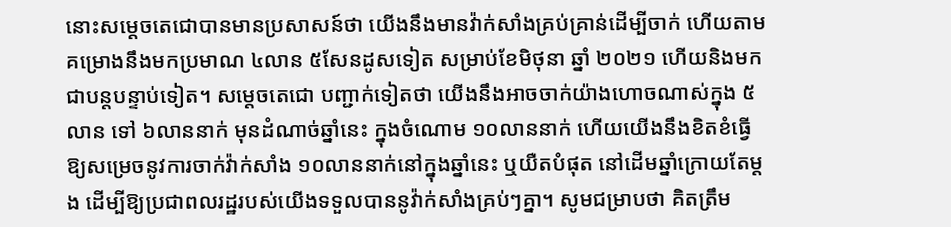នោះសម្តេចតេជោបានមានប្រសាសន៍ថា យើងនឹងមានវ៉ាក់សាំងគ្រប់គ្រាន់ដើម្បីចាក់ ហើយតាមគម្រោងនឹងមកប្រមាណ ៤លាន ៥សែនដូសទៀត សម្រាប់ខែមិថុនា ឆ្នាំ ២០២១ ហើយនិងមកជាបន្តបន្ទាប់ទៀត។ សម្តេចតេជោ បញ្ជាក់ទៀតថា យើងនឹងអាចចាក់យ៉ាងហោចណាស់ក្នុង ៥លាន ទៅ ៦លាននាក់ មុនដំណាច់ឆ្នាំនេះ ក្នុងចំណោម ១០លាននាក់ ហើយយើងនឹងខិតខំធ្វើឱ្យសម្រេចនូវការចាក់វ៉ាក់សាំង ១០លាននាក់នៅក្នុងឆ្នាំនេះ ឬយឺតបំផុត នៅដើមឆ្នាំក្រោយតែម្តង ដើម្បីឱ្យប្រជាពលរដ្ឋរបស់យើងទទួលបាននូវ៉ាក់សាំងគ្រប់ៗគ្នា។ សូមជម្រាបថា គិតត្រឹម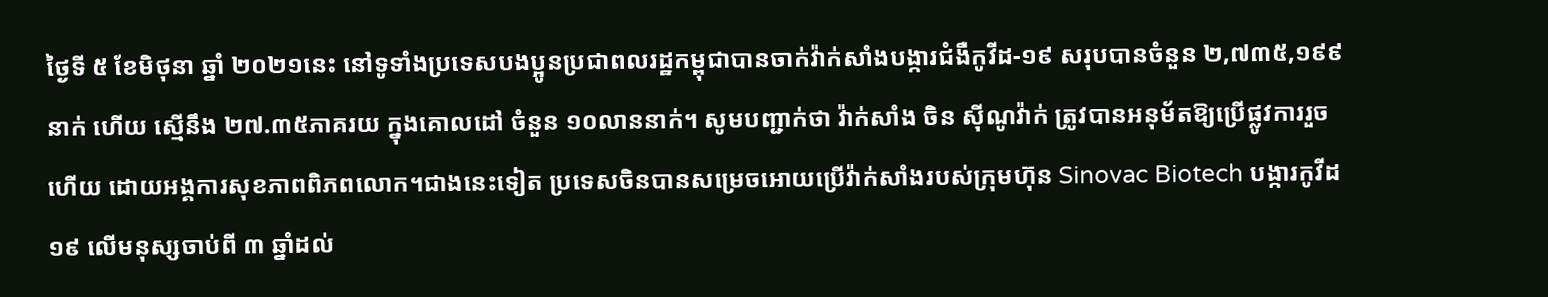ថ្ងៃទី ៥ ខែមិថុនា ឆ្នាំ ២០២១នេះ នៅទូទាំងប្រទេសបងប្អូនប្រជាពលរដ្ឋកម្ពុជាបានចាក់វ៉ាក់សាំងបង្ការជំងឺកូវីដ-១៩ សរុបបានចំនួន ២,៧៣៥,១៩៩នាក់ ហើយ ស្មើនឹង ២៧.៣៥ភាគរយ ក្នុងគោលដៅ ចំនួន ១០លាននាក់។ សូមបញ្ជាក់ថា វ៉ាក់សាំង ចិន សុីណូវ៉ាក់ ត្រូវបានអនុម័តឱ្យប្រើផ្លូវការរួចហើយ ដោយអង្គការសុខភាពពិភពលោក។ជាងនេះទៀត ប្រទេសចិនបានសម្រេចអោយប្រើវ៉ាក់សាំងរបស់ក្រុមហ៊ុន Sinovac Biotech បង្ការកូវីដ១៩ លើមនុស្សចាប់ពី ៣ ឆ្នាំដល់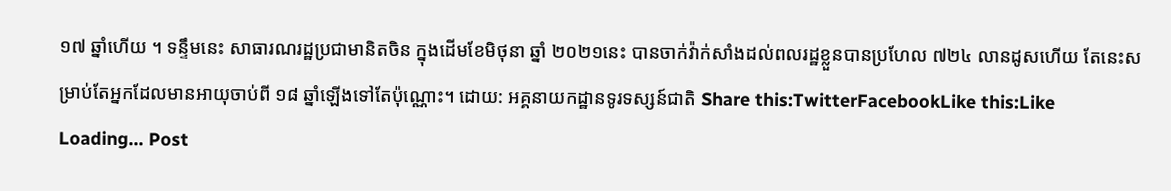១៧ ឆ្នាំហើយ ។ ទន្ទឹមនេះ សាធារណរដ្ឋប្រជាមានិតចិន ក្នុងដើមខែមិថុនា ឆ្នាំ ២០២១នេះ បានចាក់វ៉ាក់សាំងដល់ពលរដ្ឋខ្លួនបានប្រហែល ៧២៤ លានដូសហើយ តែនេះសម្រាប់តែអ្នកដែលមានអាយុចាប់ពី ១៨ ឆ្នាំឡើងទៅតែប៉ុណ្ណោះ។ ដោយ: អគ្គនាយកដ្ឋានទូរទស្សន៍ជាតិ Share this:TwitterFacebookLike this:Like Loading... Post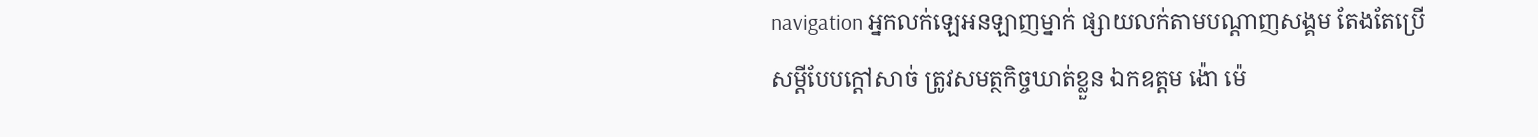navigation អ្នកលក់ឡេអនឡាញម្នាក់ ផ្សាយលក់តាមបណ្តាញសង្គម តែងតែប្រើសម្តីបែបក្តៅសាច់ ត្រូវសមត្ថកិច្ចឃាត់ខ្លួន ឯកឧត្តម ង៉ោ ម៉េ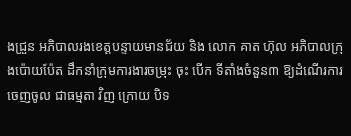ងជ្រួន អភិបាលរងខេត្តបន្ទាយមានជ័យ និង លោក គាត ហ៊ុល អភិបាលក្រុងប៉ោយប៉ែត ដឹកនាំក្រុមការងារចម្រុះ ចុះ បើក ទីតាំងចំនួន៣ ឱ្យដំណើរការ ចេញចូល ជាធម្មតា វិញ ក្រោយ បិទ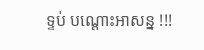ទ្ទប់ បណ្ដោះអាសន្ន !!!